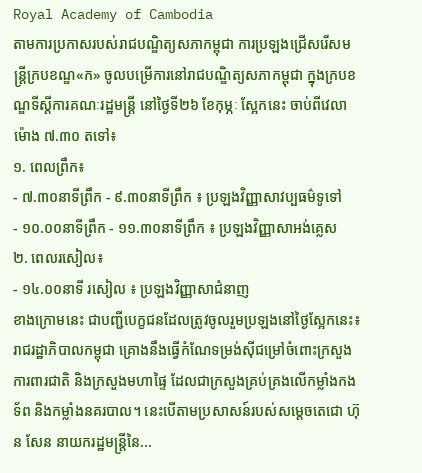Royal Academy of Cambodia
តាមការប្រកាសរបស់រាជបណ្ឌិត្យសភាកម្ពុជា ការប្រឡងជ្រើសរើសមន្ត្រីក្របខណ្ឌ«ក» ចូលបម្រើការនៅរាជបណ្ឌិត្យសភាកម្ពុជា ក្នុងក្របខណ្ឌទីស្តីការគណៈរដ្ឋមន្ត្រី នៅថ្ងៃទី២៦ ខែកុម្ភៈ ស្អែកនេះ ចាប់ពីវេលាម៉ោង ៧.៣០ តទៅ៖
១. ពេលព្រឹក៖
- ៧.៣០នាទីព្រឹក - ៩.៣០នាទីព្រឹក ៖ ប្រឡងវិញ្ញាសាវប្បធម៌ទូទៅ
- ១០.០០នាទីព្រឹក - ១១.៣០នាទីព្រឹក ៖ ប្រឡងវិញ្ញាសាអង់គ្លេស
២. ពេលរសៀល៖
- ១៤.០០នាទី រសៀល ៖ ប្រឡងវិញ្ញាសាជំនាញ
ខាងក្រោមនេះ ជាបញ្ជីបេក្ខជនដែលត្រូវចូលរួមប្រឡងនៅថ្ងៃស្អែកនេះ៖
រាជរដ្ឋាភិបាលកម្ពុជា គ្រោងនឹងធ្វើកំណែទម្រង់ស៊ីជម្រៅចំពោះក្រសួងការពារជាតិ និងក្រសួងមហាផ្ទៃ ដែលជាក្រសួងគ្រប់គ្រងលើកម្លាំងកងទ័ព និងកម្លាំងនគរបាល។ នេះបើតាមប្រសាសន៍របស់សម្តេចតេជោ ហ៊ុន សែន នាយករដ្ឋមន្រ្តីនៃ...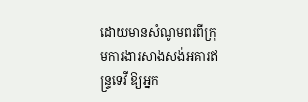ដោយមានសំណូមពរពីក្រុមការងារសាងសង់អគារឥន្រ្ទទេវី ឱ្យអ្នក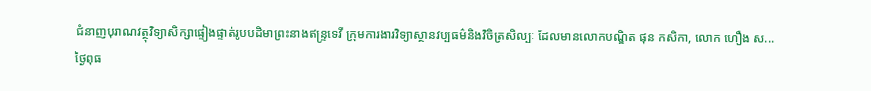ជំនាញបុរាណវត្ថុវិទ្យាសិក្សាផ្ទៀងផ្ទាត់រូបបដិមាព្រះនាងឥន្រ្ទទេវី ក្រុមការងារវិទ្យាស្ថានវប្បធម៌និងវិចិត្រសិល្បៈ ដែលមានលោកបណ្ឌិត ផុន កសិកា, លោក ហឿង ស...
ថ្ងៃពុធ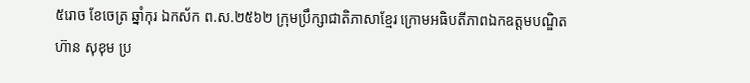៥រោច ខែចេត្រ ឆ្នាំកុរ ឯកស័ក ព.ស.២៥៦២ ក្រុមប្រឹក្សាជាតិភាសាខ្មែរ ក្រោមអធិបតីភាពឯកឧត្តមបណ្ឌិត ហ៊ាន សុខុម ប្រ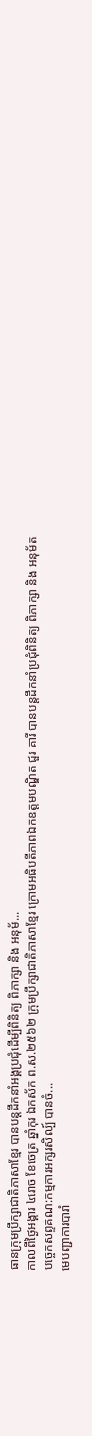ធានក្រុមប្រឹក្សាជាតិភាសាខ្មែរ បានបន្តដឹកនាំអង្គប្រជុំដេីម្បីពិនិត្យ ពិភាក្សា និង អនុម័...
កាលពីថ្ងៃអង្គារ ៤រោច ខែចេត្រ ឆ្នាំកុរ ឯកស័ក ព.ស.២៥៦២ ក្រុមប្រឹក្សាជាតិភាសាខ្មែរ ក្រោមអធិបតីភាពឯកឧត្តមបណ្ឌិត ជួរ គារី បានបន្តដឹកនាំប្រជុំពិនិត្យ ពិភាក្សា និង អនុម័តបច្ចេកសព្ទគណ:កម្មការអក្សរសិល្ប៍ បានចំ...
មេបញ្ជាការបារាំ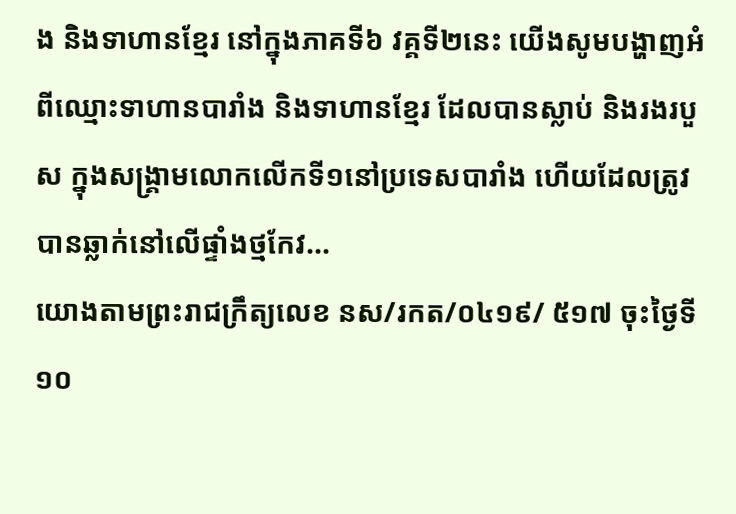ង និងទាហានខ្មែរ នៅក្នុងភាគទី៦ វគ្គទី២នេះ យើងសូមបង្ហាញអំពីឈ្មោះទាហានបារាំង និងទាហានខ្មែរ ដែលបានស្លាប់ និងរងរបួស ក្នុងសង្គ្រាមលោកលើកទី១នៅប្រទេសបារាំង ហើយដែលត្រូវបានឆ្លាក់នៅលើផ្ទាំងថ្មកែវ...
យោងតាមព្រះរាជក្រឹត្យលេខ នស/រកត/០៤១៩/ ៥១៧ ចុះថ្ងៃទី១០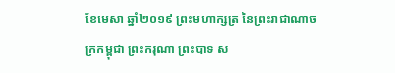ខែមេសា ឆ្នាំ២០១៩ ព្រះមហាក្សត្រ នៃព្រះរាជាណាចក្រកម្ពុជា ព្រះករុណា ព្រះបាទ ស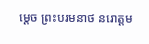ម្តេច ព្រះបរមនាថ នរោត្តម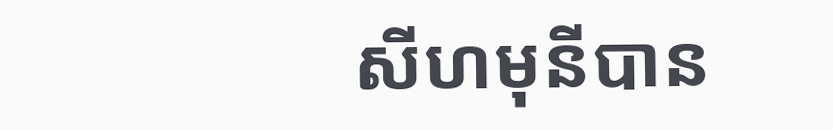សីហមុនីបាន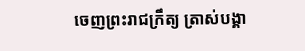ចេញព្រះរាជក្រឹត្យ ត្រាស់បង្គា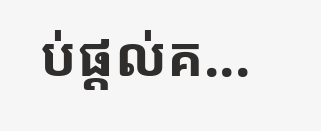ប់ផ្តល់គ...